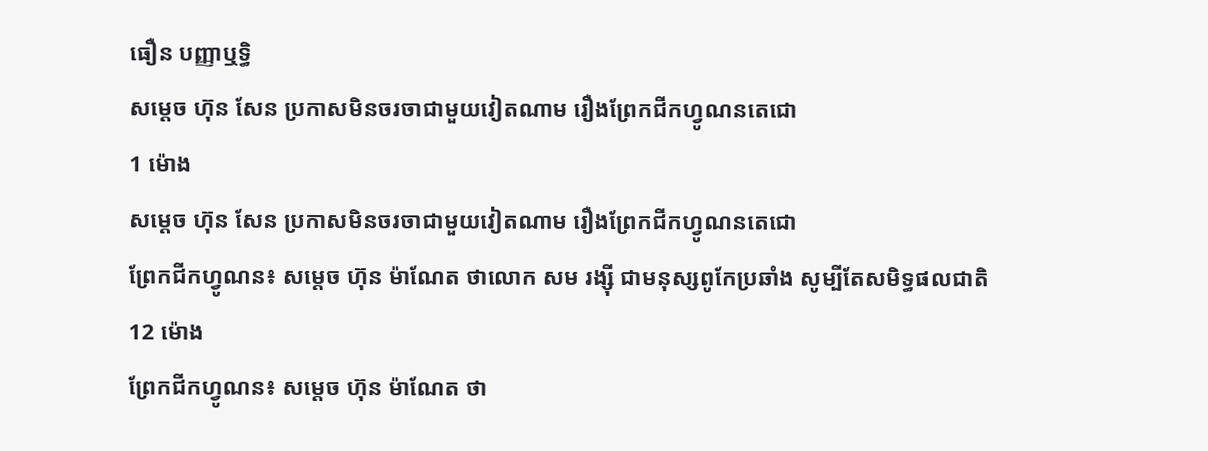ធឿន បញ្ញាឬទិ្ធ
សម្ដេច ហ៊ុន សែន ប្រកាសមិនចរចាជាមួយវៀតណាម រឿងព្រែកជីកហ្វូណនតេជោ
1 ម៉ោង
សម្ដេច ហ៊ុន សែន ប្រកាសមិនចរចាជាមួយវៀតណាម រឿងព្រែកជីកហ្វូណនតេជោ
ព្រែកជីកហ្វូណន៖ សម្ដេច ហ៊ុន ម៉ាណែត ថាលោក សម រង្ស៊ី ជាមនុស្សពូកែប្រឆាំង សូម្បីតែសមិទ្ធផលជាតិ
12 ម៉ោង
ព្រែកជីកហ្វូណន៖ សម្ដេច ហ៊ុន ម៉ាណែត ថា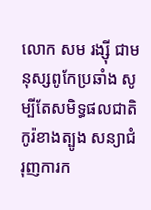លោក សម រង្ស៊ី ជាមនុស្សពូកែប្រឆាំង សូម្បីតែសមិទ្ធផលជាតិ
កូរ៉ខាងត្បូង សន្យាជំរុញការក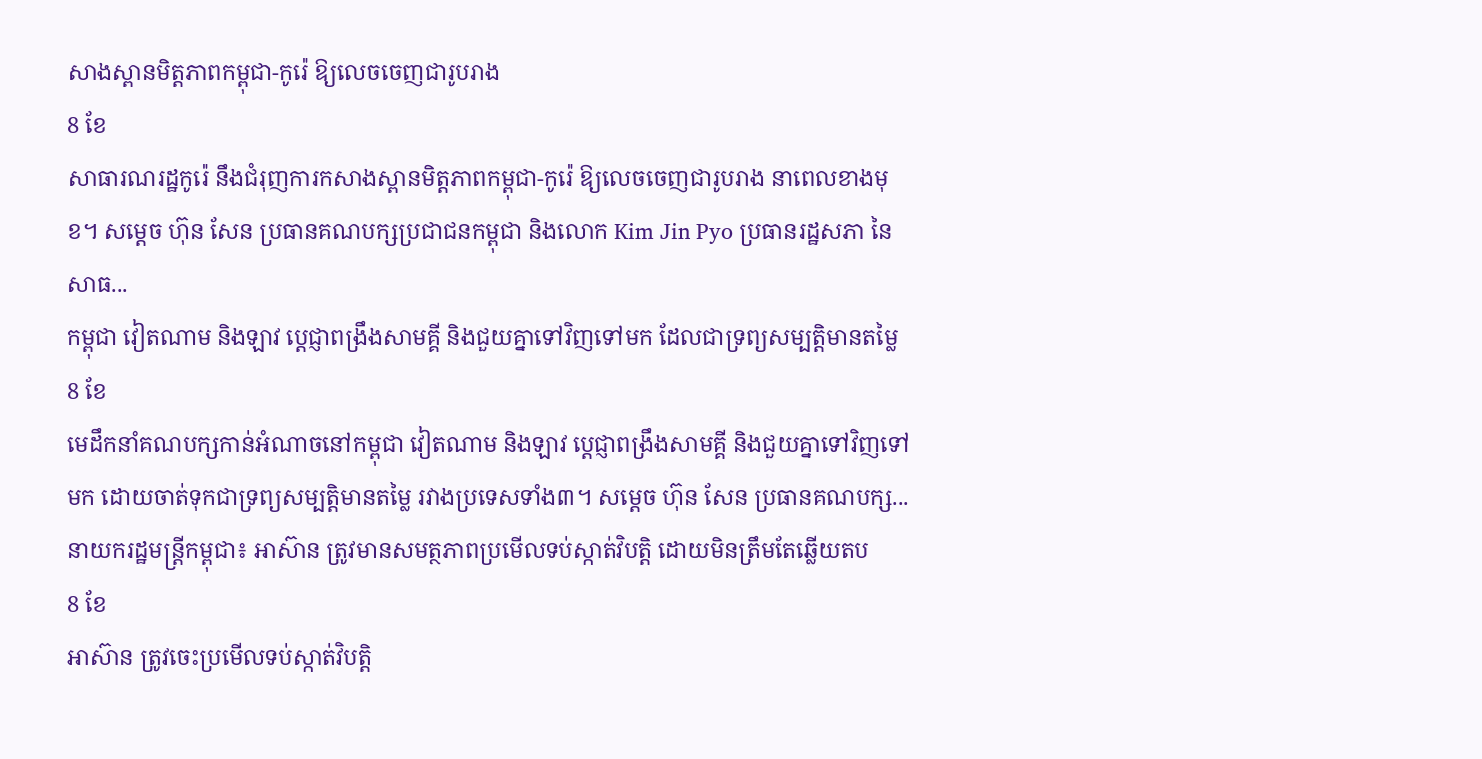សាងស្ពានមិត្តភាពកម្ពុជា-កូរ៉េ ឱ្យលេចចេញជារូបរាង
8 ខែ
សាធារណរដ្ឋកូរ៉េ នឹងជំរុញការកសាងស្ពានមិត្តភាពកម្ពុជា-កូរ៉េ ឱ្យលេចចេញជារូបរាង នាពេលខាងមុខ។ សម្ដេច ហ៊ុន សែន ប្រធានគណបក្សប្រជាជនកម្ពុជា និងលោក Kim Jin Pyo ប្រធានរដ្ឋសភា នៃសាធ...
កម្ពុជា វៀតណាម និងឡាវ ប្ដេជ្ញាពង្រឹងសាមគ្គី និងជួយគ្នាទៅវិញទៅមក ដែលជាទ្រព្យសម្បត្តិមានតម្លៃ
8 ខែ
មេដឹកនាំគណបក្សកាន់អំណាចនៅកម្ពុជា វៀតណាម និងឡាវ ប្ដេជ្ញាពង្រឹងសាមគ្គី និងជួយគ្នាទៅវិញទៅមក ដោយចាត់ទុកជាទ្រព្យសម្បត្តិមានតម្លៃ រវាងប្រទេសទាំង៣។ សម្ដេច ហ៊ុន សែន ប្រធានគណបក្ស...
នាយករដ្ឋមន្រ្តីកម្ពុជា៖ អាស៊ាន ត្រូវមានសមត្ថភាពប្រមើលទប់ស្កាត់វិបត្តិ ដោយមិនត្រឹមតែឆ្លើយតប
8 ខែ
អាស៊ាន ត្រូវចេះប្រមើលទប់ស្កាត់វិបត្តិ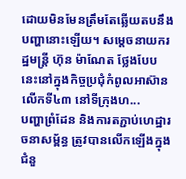ដោយមិនមែនត្រឹមតែឆ្លើយតបនឹងបញ្ហានោះឡើយ។ សម្ដេចនាយករដ្ឋមន្រ្តី ហ៊ុន ម៉ាណែត ថ្លែងបែបនេះនៅក្នុងកិច្ចប្រជុំកំពូលអាស៊ាន លើកទី៤៣ នៅទីក្រុងហ...
បញ្ហាព្រំដែន និងការតភ្ជាប់ហេដ្ឋារចនាសម្ព័ន្ធ ត្រូវបានលើកឡើងក្នុងជំនួ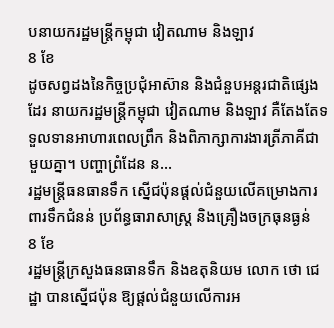បនាយករដ្ឋមន្ត្រីកម្ពុជា វៀតណាម និងឡាវ
8 ខែ
ដូចសព្វដងនៃកិច្ចប្រជុំអាស៊ាន និងជំនួបអន្តរជាតិផ្សេងដែរ នាយករដ្ឋមន្រ្តីកម្ពុជា វៀតណាម និងឡាវ គឺតែងតែទទួលទានអាហារពេលព្រឹក និងពិភាក្សាការងារត្រីភាគីជាមួយគ្នា។ បញ្ហាព្រំដែន ន...
រដ្ឋមន្រ្តីធនធានទឹក ស្នើជប៉ុនផ្ដល់ជំនួយលើគម្រោងការពារទឹកជំនន់ ប្រព័ន្ធធារាសាស្រ្ត និងគ្រឿងចក្រធុនធ្ងន់
8 ខែ
រដ្ឋមន្ត្រីក្រសួងធនធានទឹក និងឧតុនិយម លោក ថោ ជេដ្ឋា បានស្នើជប៉ុន ឱ្យផ្ដល់ជំនួយលើការអ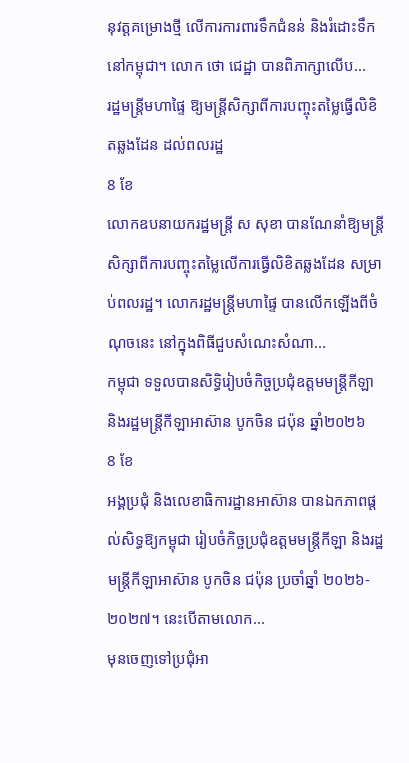នុវត្តគម្រោងថ្មី លើការការពារទឹកជំនន់ និងរំដោះទឹកនៅកម្ពុជា។ លោក ថោ ជេដ្ឋា បានពិភាក្សាលើប...
រដ្ឋមន្រ្តីមហាផ្ទៃ ឱ្យមន្ត្រីសិក្សាពីការបញ្ចុះតម្លៃធ្វើលិខិតឆ្លងដែន ដល់ពលរដ្ឋ
8 ខែ
លោកឧបនាយករដ្ឋមន្រ្តី ស សុខា បានណែនាំឱ្យមន្ត្រីសិក្សាពីការបញ្ចុះតម្លៃលើការធ្វើលិខិតឆ្លងដែន សម្រាប់ពលរដ្ឋ។ លោករដ្ឋមន្រ្តីមហាផ្ទៃ បានលើកឡើងពីចំណុចនេះ នៅក្នុងពិធីជួបសំណេះសំណា...
កម្ពុជា ទទួលបានសិទ្ធិរៀបចំកិច្ចប្រជុំឧត្តមមន្រ្តីកីឡា និងរដ្ឋមន្រ្តីកីឡាអាស៊ាន បូកចិន ជប៉ុន ឆ្នាំ២០២៦
8 ខែ
អង្គប្រជុំ និងលេខាធិការដ្ឋានអាស៊ាន បានឯកភាពផ្តល់សិទ្ធឱ្យកម្ពុជា រៀបចំកិច្ចប្រជុំឧត្តមមន្រ្តីកីឡា និងរដ្ឋមន្រ្តីកីឡាអាស៊ាន បូកចិន ជប៉ុន ប្រចាំឆ្នាំ ២០២៦- ២០២៧។ នេះបើតាមលោក...
មុនចេញទៅប្រជុំអា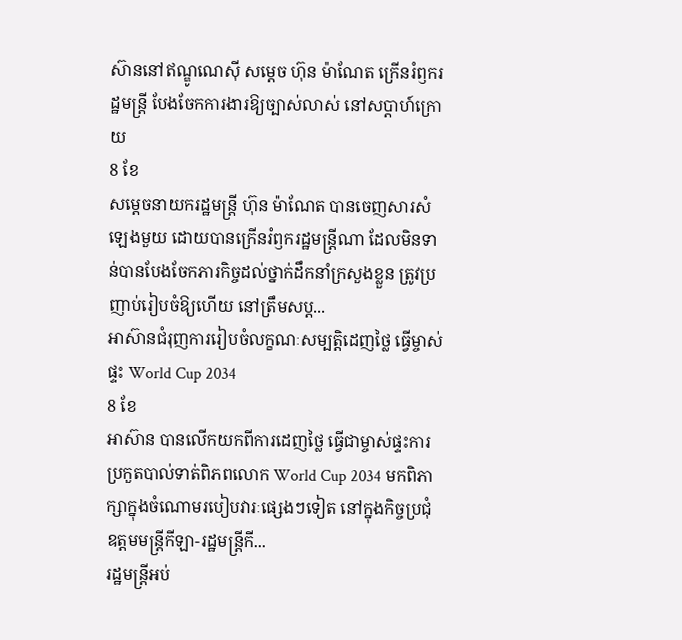ស៊ាននៅឥណ្ឌូណេស៊ី សម្ដេច ហ៊ុន ម៉ាណែត ក្រើនរំឭករដ្ឋមន្រ្តី បែងចែកការងារឱ្យច្បាស់លាស់ នៅសប្ដាហ៍ក្រោយ
8 ខែ
សម្ដេចនាយករដ្ឋមន្រ្តី ហ៊ុន ម៉ាណែត បានចេញសារសំឡេងមួយ ដោយបានក្រើនរំឭករដ្ឋមន្រ្តីណា ដែលមិនទាន់បានបែងចែកភារកិច្ចដល់ថ្នាក់ដឹកនាំក្រសួងខ្លួន ត្រូវប្រញាប់រៀបចំឱ្យហើយ នៅត្រឹមសប្ដ...
អាស៊ានជំរុញការរៀបចំលក្ខណៈសម្បត្តិដេញថ្លៃ ធ្វើម្ចាស់ផ្ទះ World Cup 2034
8 ខែ
អាស៊ាន បានលើកយកពីការដេញថ្លៃ ធ្វើជាម្ចាស់ផ្ទះការប្រកួតបាល់ទាត់ពិភពលោក World Cup 2034 មកពិភាក្សាក្នុងចំណោមរបៀបវារៈផ្សេងៗទៀត នៅក្នុងកិច្ចប្រជុំឧត្តមមន្រ្តីកីឡា-រដ្ឋមន្រ្តីកី...
រដ្ឋមន្រ្តីអប់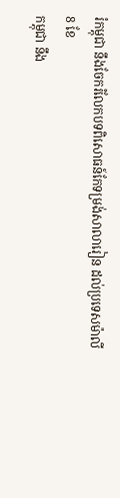រំកម្ពុជា នឹងចែករំលែកបទពិសោធន៍កែទម្រង់សាលារៀន ដល់ប្រទេសម៉ាលី
8 ខែ
កម្ពុជា នឹង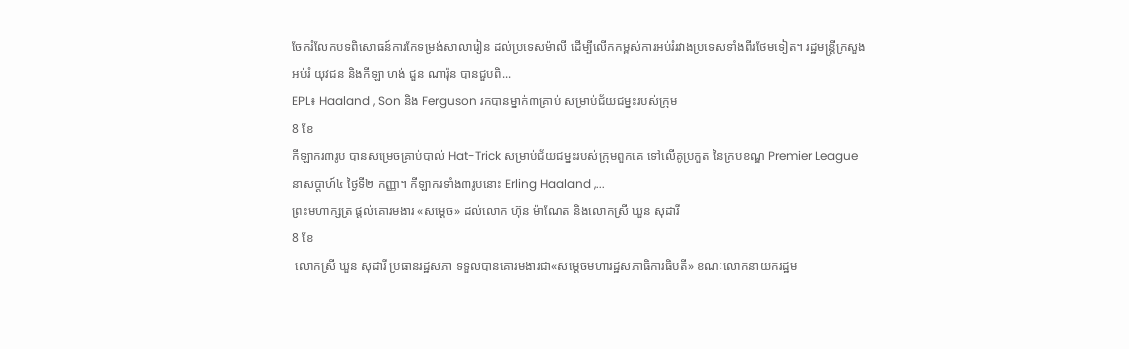ចែករំលែកបទពិសោធន៍ការកែទម្រង់សាលារៀន ដល់ប្រទេសម៉ាលី ដើម្បីលើកកម្ពស់ការអប់រំរវាងប្រទេសទាំងពីរថែមទៀត។ រដ្ឋមន្រ្តីក្រសួងអប់រំ យុវជន និងកីឡា ហង់ ជួន ណារ៉ុន បានជួបពិ...
EPL៖ Haaland , Son និង Ferguson រកបានម្នាក់៣គ្រាប់ សម្រាប់ជ័យជម្នះរបស់ក្រុម
8 ខែ
កីឡាករ៣រូប បានសម្រេចគ្រាប់បាល់ Hat-Trick សម្រាប់ជ័យជម្នះរបស់ក្រុមពួកគេ ទៅលើគូប្រកួត នៃក្របខណ្ឌ Premier League នាសប្ដាហ៍៤ ថ្ងៃទី២ កញ្ញា។ កីឡាករទាំង៣រូបនោះ Erling Haaland ,...
ព្រះមហាក្សត្រ ផ្ដល់គោរមងារ «សម្ដេច» ដល់លោក ហ៊ុន ម៉ាណែត និងលោកស្រី ឃួន សុដារី
8 ខែ
 លោកស្រី ឃួន សុដារី ប្រធានរដ្ឋសភា ទទួលបានគោរមងារជា«សម្ដេចមហារដ្ឋសភាធិការធិបតី» ខណៈលោកនាយករដ្ឋម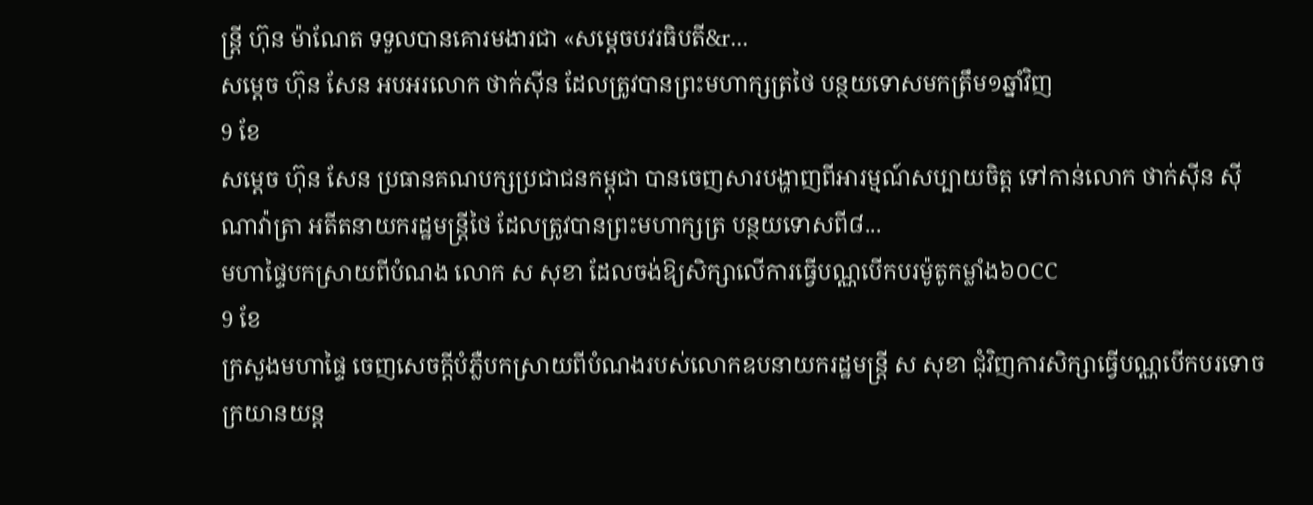ន្រ្តី ហ៊ុន ម៉ាណែត ទទួលបានគោរមងារជា «សម្ដេចបវរធិបតី&r...
សម្ដេច ហ៊ុន សែន អបអរលោក ថាក់ស៊ីន ដែលត្រូវបានព្រះមហាក្សត្រថៃ បន្ថយទោសមកត្រឹម១ឆ្នាំវិញ
9 ខែ
សម្ដេច ហ៊ុន សែន ប្រធានគណបក្សប្រជាជនកម្ពុជា បានចេញសារបង្ហាញពីអារម្មណ៍សប្បាយចិត្ត ទៅកាន់លោក ថាក់ស៊ីន ស៊ីណាវ៉ាត្រា អតីតនាយករដ្ឋមន្រ្តីថៃ ដែលត្រូវបានព្រះមហាក្សត្រ បន្ថយទោសពី៨...
មហាផ្ទៃបកស្រាយពីបំណង លោក ស សុខា ដែលចង់ឱ្យសិក្សាលើការធ្វើបណ្ណបើកបរម៉ូតូកម្លាំង៦០CC
9 ខែ
ក្រសួងមហាផ្ទៃ ចេញសេចក្តីបំភ្លឺបកស្រាយពីបំណងរបស់លោកឧបនាយករដ្ឋមន្រ្តី ស សុខា ជុំវិញការសិក្សាធ្វើបណ្ណបើកបរទោចក្រយានយន្ត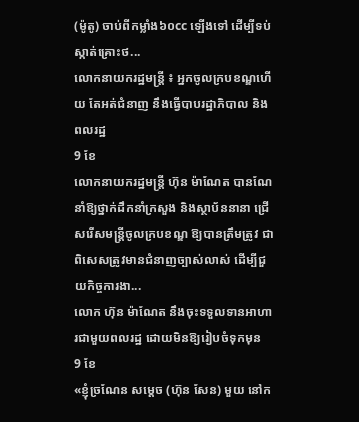(ម៉ូតូ) ចាប់ពីកម្លាំង៦០cc ឡើងទៅ ដើម្បីទប់ស្កាត់គ្រោះថ...
លោកនាយករដ្ឋមន្រ្តី ៖ អ្នកចូលក្របខណ្ឌហើយ តែអត់ជំនាញ នឹងធ្វើបាបរដ្ឋាភិបាល និងពលរដ្ឋ
9 ខែ
លោកនាយករដ្ឋមន្ត្រី ហ៊ុន ម៉ាណែត បានណែនាំឱ្យថ្នាក់ដឹកនាំក្រសួង និងស្ថាប័ននានា ជ្រើសរើសមន្រ្តីចូលក្របខណ្ឌ ឱ្យបានត្រឹមត្រូវ ជាពិសេសត្រូវមានជំនាញច្បាស់លាស់ ដើម្បីជួយកិច្ចការងា...
លោក ហ៊ុន ម៉ាណែត នឹងចុះទទួលទានអាហារជាមួយពលរដ្ឋ ដោយមិនឱ្យរៀបចំទុកមុន
9 ខែ
«ខ្ញុំច្រណែន សម្ដេច (ហ៊ុន សែន) មួយ នៅក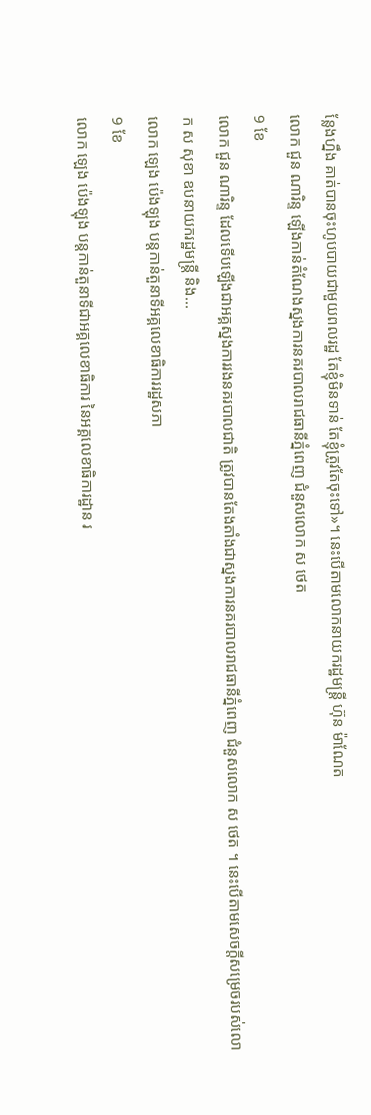ន្លែងហ្នឹង គាត់បានចុះហូបបាយជាមួយពលរដ្ឋ តែខ្ញុំមិនទាន់ តែខ្ញុំត្រូវតែចុះទៅ»។ នេះបើតាមលោកនាយករដ្ឋមន្រ្តី ហ៊ុន ម៉ាណែត
លោក ជួន ណារិន្ទ ឡើងកាន់តំណែងស្នងការនគរបាលរាជធានីភ្នំពេញ ជំនួសលោក ស ថេត
9 ខែ
លោក ជួន ណារិន្ទ ដែលទើបឡើងជាអគ្គស្នងការរងនគរបាលជាតិ ត្រូវបានតែងតាំងជាស្នងការនគរបាលរាជធានីភ្នំពេញ ជំនួសលោក ស ថេត ។ នេះបើតាមសេចក្តីសម្រេចរបស់លោក ស សុខា ឧបនាយករដ្ឋមន្រ្តី និង...
លោក ឡេង ប៉េងឡុង បន្តកាន់តួនាទីអគ្គលេខាធិការរដ្ឋសភា
9 ខែ
លោក ឡេង ប៉េងឡុង បន្តកាន់តួនាទីជាអគ្គលេខាធិការ នៃអគ្គលេខាធិការដ្ឋាន រ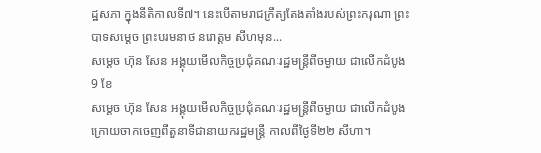ដ្ឋសភា ក្នុងនីតិកាលទី៧។ នេះបើតាមរាជក្រឹត្យតែងតាំងរបស់ព្រះករុណា ព្រះបាទសម្ដេច ព្រះបរមនាថ នរោត្តម សីហមុន...
សម្ដេច ហ៊ុន សែន អង្គុយមើលកិច្ចប្រជុំគណៈរដ្ឋមន្ត្រីពីចម្ងាយ ជាលើកដំបូង
9 ខែ
សម្ដេច ហ៊ុន សែន អង្គុយមើលកិច្ចប្រជុំគណៈរដ្ឋមន្រ្តីពីចម្ងាយ ជាលើកដំបូង ក្រោយចាកចេញពីតួនាទីជានាយករដ្ឋមន្រ្តី កាលពីថ្ងៃទី២២ សីហា។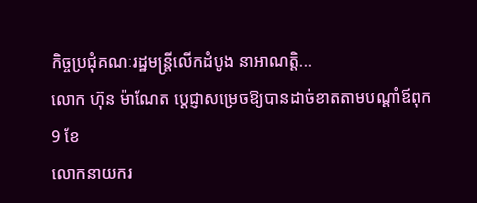កិច្ចប្រជុំគណៈរដ្ឋមន្ត្រីលើកដំបូង នាអាណត្តិ...
លោក ហ៊ុន ម៉ាណែត ប្ដេជ្ញាសម្រេចឱ្យបានដាច់ខាតតាមបណ្ដាំឪពុក
9 ខែ
លោកនាយករ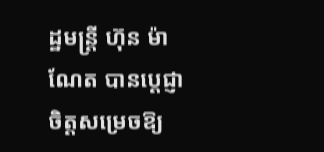ដ្ឋមន្រ្តី ហ៊ុន ម៉ាណែត បានប្ដេជ្ញាចិត្តសម្រេចឱ្យ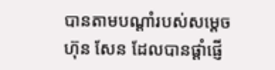បានតាមបណ្ដាំរបស់សម្ដេច ហ៊ុន សែន ដែលបានផ្ដាំផ្ញើ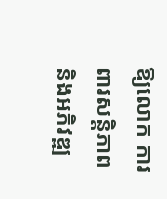ឱ្យលោក ការពារសន្តិភាព និងអភិវឌ្ឍ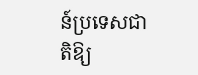ន៍ប្រទេសជាតិឱ្យ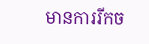មានការរីកច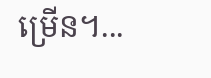ម្រើន។...